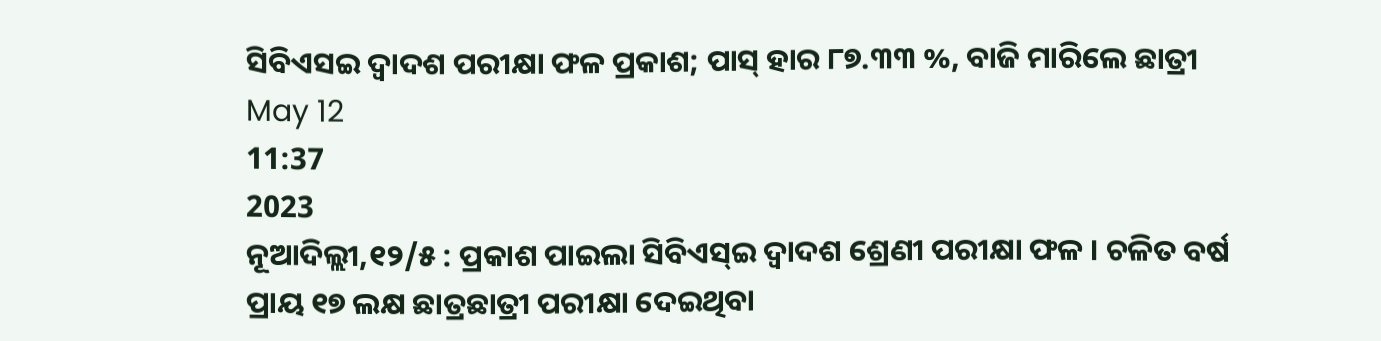ସିବିଏସଇ ଦ୍ବାଦଶ ପରୀକ୍ଷା ଫଳ ପ୍ରକାଶ; ପାସ୍ ହାର ୮୭.୩୩ %, ବାଜି ମାରିଲେ ଛାତ୍ରୀ
May 12
11:37
2023
ନୂଆଦିଲ୍ଲୀ,୧୨/୫ : ପ୍ରକାଶ ପାଇଲା ସିବିଏସ୍ଇ ଦ୍ୱାଦଶ ଶ୍ରେଣୀ ପରୀକ୍ଷା ଫଳ । ଚଳିତ ବର୍ଷ ପ୍ରାୟ ୧୭ ଲକ୍ଷ ଛାତ୍ରଛାତ୍ରୀ ପରୀକ୍ଷା ଦେଇଥିବା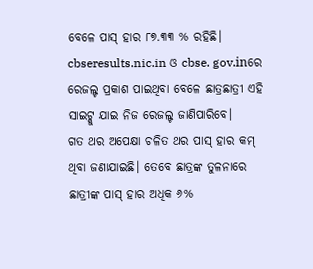ବେଳେ ପାସ୍ ହାର ୮୭.୩୩ % ରହିଛି। cbseresults.nic.in ଓ cbse. gov.inରେ ରେଜଲ୍ଟ ପ୍ରକାଶ ପାଇଥିବା ବେଳେ ଛାତ୍ରଛାତ୍ରୀ ଏହି ସାଇଟ୍କୁ ଯାଇ ନିଜ ରେଜଲ୍ଟ ଜାଣିପାରିବେ।
ଗତ ଥର ଅପେକ୍ଷା ଚଳିତ ଥର ପାସ୍ ହାର କମ୍ ଥିବା ଜଣାଯାଇଛି। ତେବେ ଛାତ୍ରଙ୍କ ତୁଳନାରେ ଛାତ୍ରୀଙ୍କ ପାସ୍ ହାର ଅଧିକ ୬%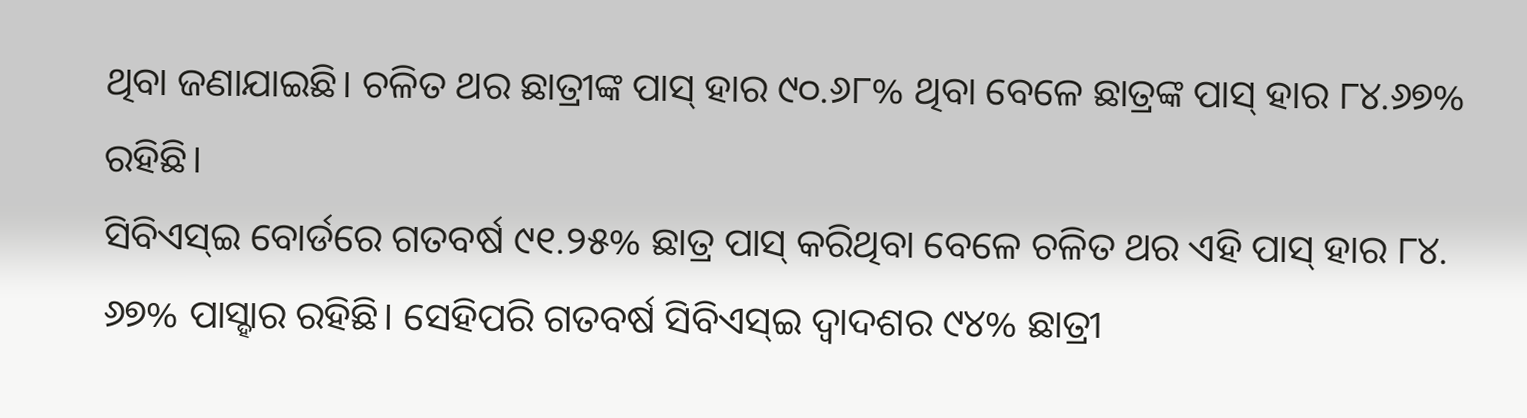ଥିବା ଜଣାଯାଇଛି। ଚଳିତ ଥର ଛାତ୍ରୀଙ୍କ ପାସ୍ ହାର ୯୦.୬୮% ଥିବା ବେଳେ ଛାତ୍ରଙ୍କ ପାସ୍ ହାର ୮୪.୬୭% ରହିଛି।
ସିବିଏସ୍ଇ ବୋର୍ଡରେ ଗତବର୍ଷ ୯୧.୨୫% ଛାତ୍ର ପାସ୍ କରିଥିବା ବେଳେ ଚଳିତ ଥର ଏହି ପାସ୍ ହାର ୮୪. ୬୭% ପାସ୍ହାର ରହିଛି। ସେହିପରି ଗତବର୍ଷ ସିବିଏସ୍ଇ ଦ୍ୱାଦଶର ୯୪% ଛାତ୍ରୀ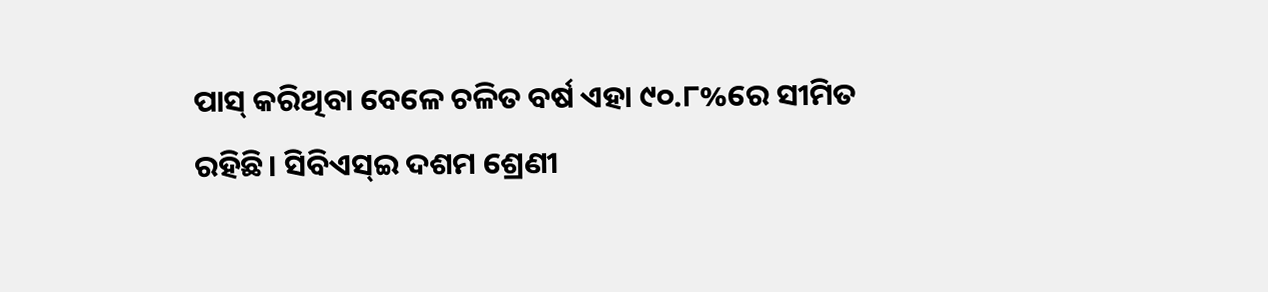ପାସ୍ କରିଥିବା ବେଳେ ଚଳିତ ବର୍ଷ ଏହା ୯୦.୮%ରେ ସୀମିତ ରହିଛି। ସିବିଏସ୍ଇ ଦଶମ ଶ୍ରେଣୀ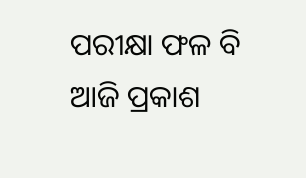ପରୀକ୍ଷା ଫଳ ବି ଆଜି ପ୍ରକାଶ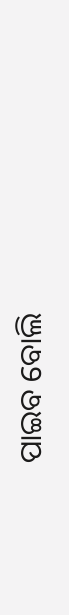ପାଇବ ବୋଲି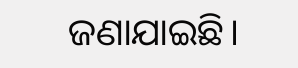ଜଣାଯାଇଛି।